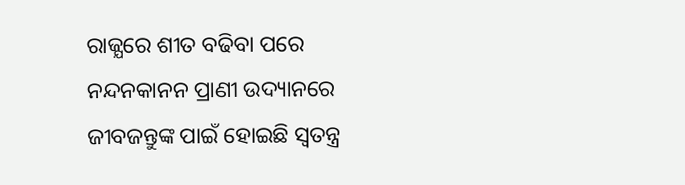ରାଜ୍ଯରେ ଶୀତ ବଢିବା ପରେ ନନ୍ଦନକାନନ ପ୍ରାଣୀ ଉଦ୍ୟାନରେ ଜୀବଜନ୍ତୁଙ୍କ ପାଇଁ ହୋଇଛି ସ୍ବତନ୍ତ୍ର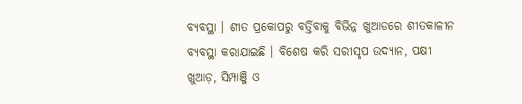ବ୍ୟବସ୍ଥା । ଶୀତ ପ୍ରକୋପରୁ ବର୍ତ୍ତିବାକୁ ବିଭିନ୍ନ ଖୁଆଡରେ ଶୀତକାଳୀନ ବ୍ୟବସ୍ଥା କରାଯାଇଛି । ବିଶେଷ କରି ସରୀସୃପ ଉଦ୍ୟାନ, ପକ୍ଷୀ ଖୁଆଡ଼, ସିମ୍ପାଞ୍ଜି ଓ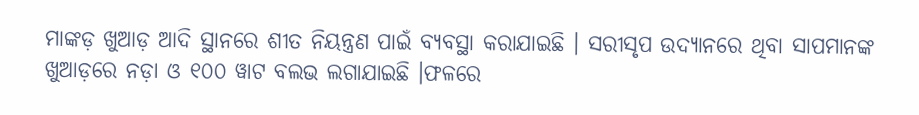ମାଙ୍କଡ଼ ଖୁଆଡ଼ ଆଦି ସ୍ଥାନରେ ଶୀତ ନିୟନ୍ତ୍ରଣ ପାଇଁ ବ୍ୟବସ୍ଥା କରାଯାଇଛି । ସରୀସୃପ ଉଦ୍ୟାନରେ ଥିବା ସାପମାନଙ୍କ ଖୁଆଡ଼ରେ ନଡ଼ା ଓ ୧୦୦ ୱାଟ ବଲଭ ଲଗାଯାଇଛି ।ଫଳରେ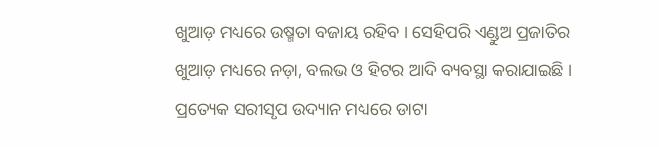ଖୁଆଡ଼ ମଧ୍ୟରେ ଉଷ୍ମତା ବଜାୟ ରହିବ । ସେହିପରି ଏଣ୍ଡୁଅ ପ୍ରଜାତିର ଖୁଆଡ଼ ମଧ୍ୟରେ ନଡ଼ା, ବଲଭ ଓ ହିଟର ଆଦି ବ୍ୟବସ୍ଥା କରାଯାଇଛି । ପ୍ରତ୍ୟେକ ସରୀସୃପ ଉଦ୍ୟାନ ମଧ୍ୟରେ ଡାଟା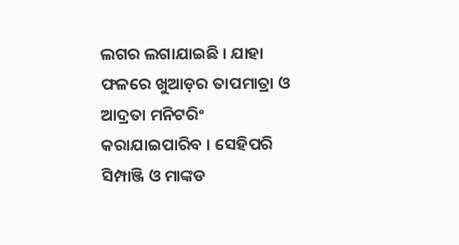ଲଗର ଲଗାଯାଇଛି । ଯାହା ଫଳରେ ଖୁଆଡ଼ର ତାପମାତ୍ରା ଓ ଆଦ୍ରତା ମନିଟରିଂ କରାଯାଇପାରିବ । ସେହିପରି ସିମ୍ପାଞ୍ଜି ଓ ମାଙ୍କଡ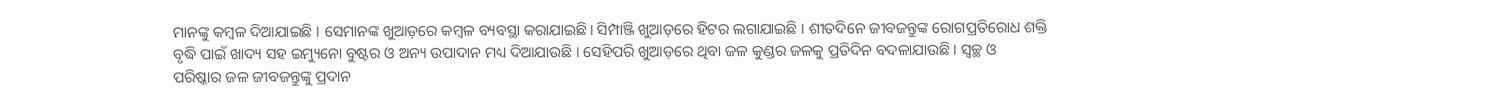ମାନଙ୍କୁ କମ୍ବଳ ଦିଆଯାଇଛି । ସେମାନଙ୍କ ଖୁଆଡ଼ରେ କମ୍ବଳ ବ୍ୟବସ୍ଥା କରାଯାଇଛି। ସିମ୍ପାଞ୍ଜି ଖୁଆଡ଼ରେ ହିଟର ଲଗାଯାଇଛି । ଶୀତଦିନେ ଜୀବଜନ୍ତୁଙ୍କ ରୋଗପ୍ରତିରୋଧ ଶକ୍ତି ବୃଦ୍ଧି ପାଇଁ ଖାଦ୍ୟ ସହ ଇମ୍ୟୁନୋ ବୁଷ୍ଟର ଓ ଅନ୍ୟ ଉପାଦାନ ମଧ୍ୟ ଦିଆଯାଉଛି । ସେହିପରି ଖୁଆଡ଼ରେ ଥିବା ଜଳ କୁଣ୍ଡର ଜଳକୁ ପ୍ରତିଦିନ ବଦଳାଯାଉଛି । ସ୍ୱଚ୍ଛ ଓ ପରିଷ୍କାର ଜଳ ଜୀବଜନ୍ତୁଙ୍କୁ ପ୍ରଦାନ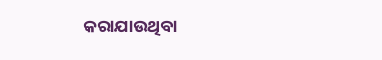କରାଯାଉଥିବା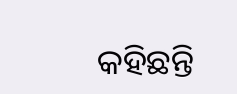କହିଛନ୍ତି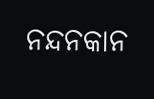ନନ୍ଦନକାନ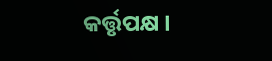କର୍ତ୍ତୃପକ୍ଷ ।